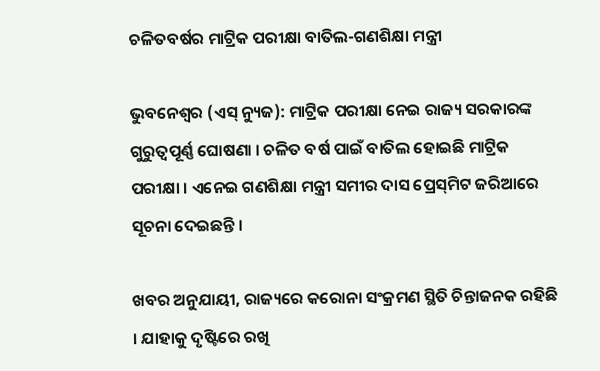ଚଳିତବର୍ଷର ମାଟ୍ରିକ ପରୀକ୍ଷା ବାତିଲ-ଗଣଶିକ୍ଷା ମନ୍ତ୍ରୀ

ଭୁବନେଶ୍ୱର (ଏସ୍ ନ୍ୟୁଜ): ମାଟ୍ରିକ ପରୀକ୍ଷା ନେଇ ରାଜ୍ୟ ସରକାରଙ୍କ ଗୁରୁତ୍ୱପୂର୍ଣ୍ଣ ଘୋଷଣା । ଚଳିତ ବର୍ଷ ପାଇଁ ବାତିଲ ହୋଇଛି ମାଟ୍ରିକ ପରୀକ୍ଷା । ଏନେଇ ଗଣଶିକ୍ଷା ମନ୍ତ୍ରୀ ସମୀର ଦାସ ପ୍ରେସ୍‌ମିଟ ଜରିଆରେ ସୂଚନା ଦେଇଛନ୍ତି ।

ଖବର ଅନୁଯାୟୀ, ରାଜ୍ୟରେ କରୋନା ସଂକ୍ରମଣ ସ୍ଥିତି ଚିନ୍ତାଜନକ ରହିଛି । ଯାହାକୁ ଦୃଷ୍ଟିରେ ରଖି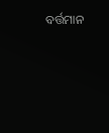ବର୍ତ୍ତମାନ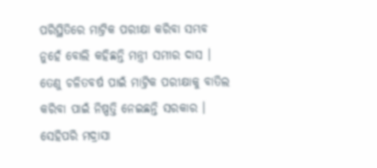ପରିସ୍ଥିତିରେ ମାଟ୍ରିକ ପରୀକ୍ଷା କରିବା ସମ୍ଭବ ନୁହେଁ ବୋଲି କହିଛନ୍ତି ମନ୍ତ୍ରୀ ସମୀର ଦାସ । ତେଣୁ ଚଳିତବର୍ଷ ପାଇଁ ମାଟ୍ରିକ ପରୀକ୍ଷାକୁ ବାତିଲ କରିବା ପାଇଁ ନିଷ୍ପତ୍ତି ନେଇଛନ୍ତି ସରକାର । ସେହିପରି ମଦ୍ରାସା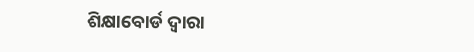ଶିକ୍ଷାବୋର୍ଡ ଦ୍ବାରା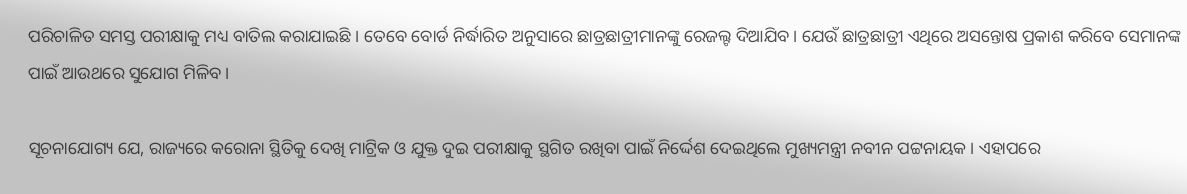ପରିଚାଳିତ ସମସ୍ତ ପରୀକ୍ଷାକୁ ମଧ୍ୟ ବାତିଲ କରାଯାଇଛି । ତେବେ ବୋର୍ଡ ନିର୍ଦ୍ଧାରିତ ଅନୁସାରେ ଛାତ୍ରଛାତ୍ରୀମାନଙ୍କୁ ରେଜଲ୍ଟ ଦିଆଯିବ। ଯେଉଁ ଛାତ୍ରଛାତ୍ରୀ ଏଥିରେ ଅସନ୍ତୋଷ ପ୍ରକାଶ କରିବେ ସେମାନଙ୍କ ପାଇଁ ଆଉଥରେ ସୁଯୋଗ ମିଳିବ।

ସୂଚନାଯୋଗ୍ୟ ଯେ, ରାଜ୍ୟରେ କରୋନା ସ୍ଥିତିକୁ ଦେଖି ମାଟ୍ରିକ ଓ ଯୁକ୍ତ ଦୁଇ ପରୀକ୍ଷାକୁ ସ୍ଥଗିତ ରଖିବା ପାଇଁ ନିର୍ଦ୍ଦେଶ ଦେଇଥିଲେ ମୁଖ୍ୟମନ୍ତ୍ରୀ ନବୀନ ପଟ୍ଟନାୟକ । ଏହାପରେ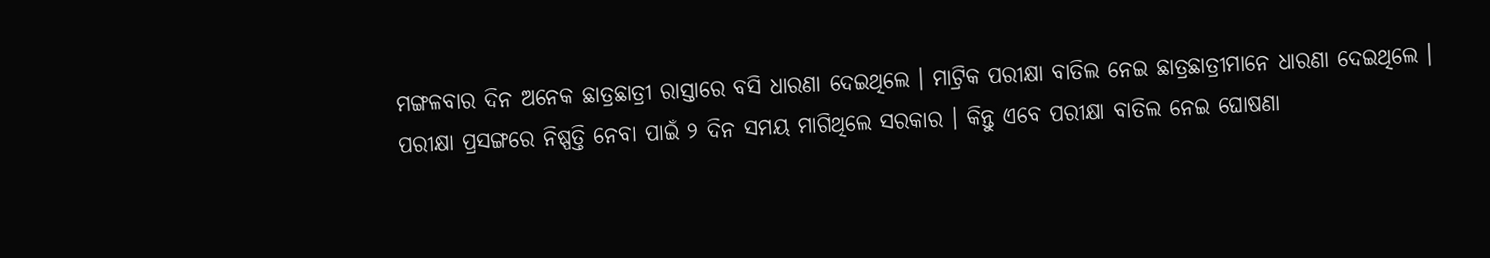ମଙ୍ଗଳବାର ଦିନ ଅନେକ ଛାତ୍ରଛାତ୍ରୀ ରାସ୍ତାରେ ବସି ଧାରଣା ଦେଇଥିଲେ । ମାଟ୍ରିକ ପରୀକ୍ଷା ବାତିଲ ନେଇ ଛାତ୍ରଛାତ୍ରୀମାନେ ଧାରଣା ଦେଇଥିଲେ । ପରୀକ୍ଷା ପ୍ରସଙ୍ଗରେ ନିଷ୍ପତ୍ତି ନେବା ପାଇଁ ୨ ଦିନ ସମୟ ମାଗିଥିଲେ ସରକାର । କିନ୍ତୁ ଏବେ ପରୀକ୍ଷା ବାତିଲ ନେଇ ଘୋଷଣା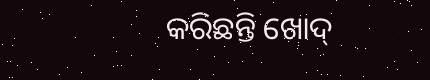କରିଛନ୍ତି ଖୋଦ୍‌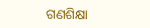ଗଣଶିକ୍ଷା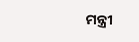ମନ୍ତ୍ରୀ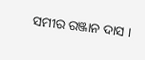ସମୀର ରଞ୍ଜାନ ଦାସ ।